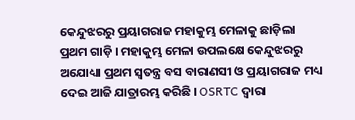କେନ୍ଦୁଝରରୁ ପ୍ରୟାଗରାଜ ମହାକୁମ୍ଭ ମେଳାକୁ ଛାଡ଼ିଲା ପ୍ରଥମ ଗାଡ଼ି । ମହାକୁମ୍ଭ ମେଳା ଉପଲକ୍ଷେ କେନ୍ଦୁଝରରୁ ଅଯୋଧ୍ୟା ପ୍ରଥମ ସ୍ଵତନ୍ତ୍ର ବସ ବାରାଣସୀ ଓ ପ୍ରୟାଗରାଜ ମଧ୍ୟ ଦେଇ ଆଜି ଯାତ୍ରାରମ୍ଭ କରିଛି । OSRTC ଦ୍ଵାରା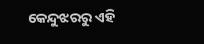କେନ୍ଦୁଝରରୁ ଏହି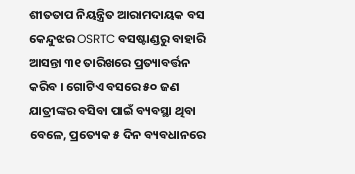ଶୀତତାପ ନିୟନ୍ତ୍ରିତ ଆରାମଦାୟକ ବସ କେନ୍ଦୁଝର OSRTC ବସଷ୍ଟାଣ୍ଡରୁ ବାହାରି ଆସନ୍ତା ୩୧ ତାରିଖରେ ପ୍ରତ୍ୟାବର୍ତ୍ତନ କରିବ । ଗୋଟିଏ ବସରେ ୫୦ ଜଣ ଯାତ୍ରୀଙ୍କର ବସିବା ପାଇଁ ବ୍ୟବସ୍ଥା ଥିବା ବେଳେ, ପ୍ରତ୍ୟେକ ୫ ଦିନ ବ୍ୟବଧାନରେ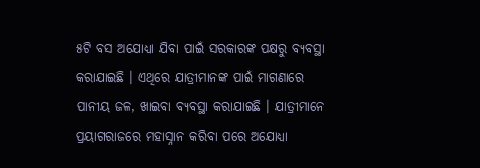୫ଟି ବସ ଅଯୋଧ୍ୟା ଯିବା ପାଇଁ ସରକାରଙ୍କ ପକ୍ଷରୁ ବ୍ୟବସ୍ଥା କରାଯାଇଛି । ଏଥିରେ ଯାତ୍ରୀମାନଙ୍କ ପାଇଁ ମାଗଣାରେ ପାନୀୟ ଜଳ, ଖାଇବା ବ୍ୟବସ୍ଥା କରାଯାଇଛି । ଯାତ୍ରୀମାନେ ପ୍ରୟାଗରାଜରେ ମହାସ୍ନାନ କରିବା ପରେ ଅଯୋଧ୍ୟା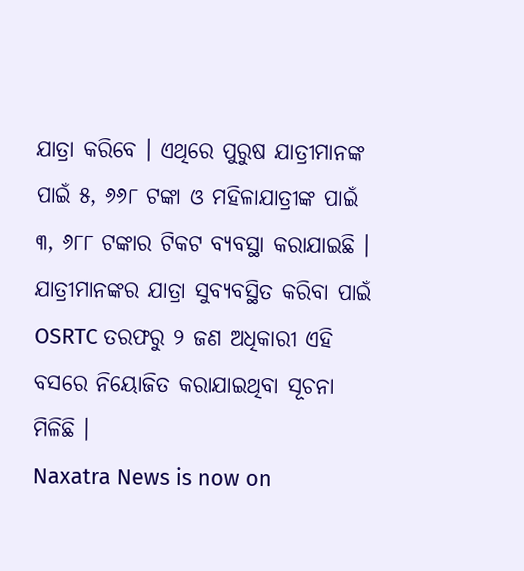ଯାତ୍ରା କରିବେ । ଏଥିରେ ପୁରୁଷ ଯାତ୍ରୀମାନଙ୍କ ପାଇଁ ୫, ୬୬୮ ଟଙ୍କା ଓ ମହିଳାଯାତ୍ରୀଙ୍କ ପାଇଁ ୩, ୬୮୮ ଟଙ୍କାର ଟିକଟ ବ୍ୟବସ୍ଥା କରାଯାଇଛି । ଯାତ୍ରୀମାନଙ୍କର ଯାତ୍ରା ସୁବ୍ୟବସ୍ଥିତ କରିବା ପାଇଁ OSRTC ତରଫରୁ ୨ ଜଣ ଅଧିକାରୀ ଏହି ବସରେ ନିୟୋଜିତ କରାଯାଇଥିବା ସୂଚନା ମିଳିଛି ।
Naxatra News is now on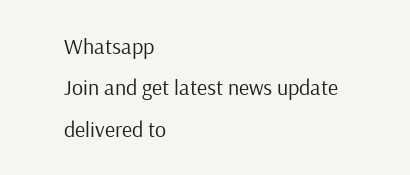Whatsapp
Join and get latest news update delivered to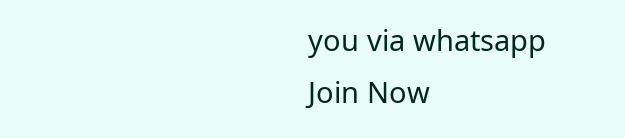you via whatsapp
Join Now